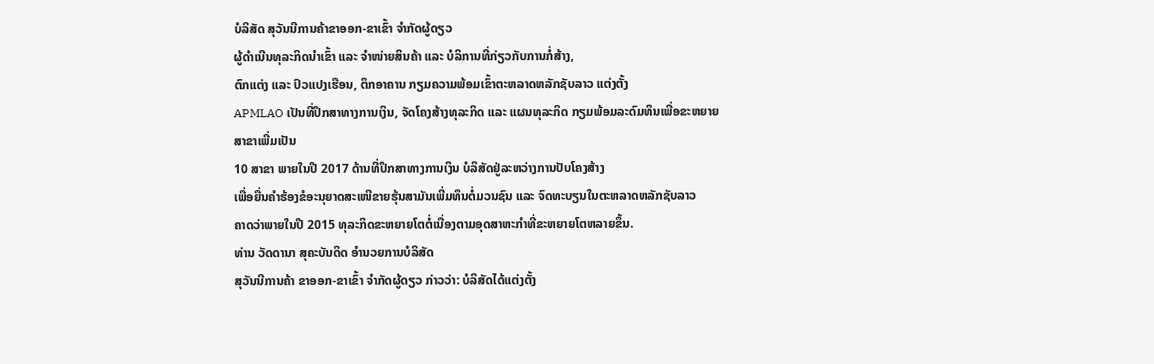ບໍລິສັດ ສຸວັນນີການຄ້າຂາອອກ-ຂາເຂົ້າ ຈຳກັດຜູ້ດຽວ
ຜູ້ດຳເນີນທຸລະກິດນຳເຂົ້າ ແລະ ຈຳໜ່າຍສິນຄ້າ ແລະ ບໍລິການທີ່ກ່ຽວກັບການກໍ່ສ້າງ,
ຕົກແຕ່ງ ແລະ ປົວແປງເຮືອນ, ຕຶກອາຄານ ກຽມຄວາມພ້ອມເຂົ້າຕະຫລາດຫລັກຊັບລາວ ແຕ່ງຕັ້ງ
APMLAO ເປັນທີ່ປຶກສາທາງການເງິນ, ຈັດໂຄງສ້າງທຸລະກິດ ແລະ ແຜນທຸລະກິດ ກຽມພ້ອມລະດົມທຶນເພື່ອຂະຫຍາຍສາຂາເພີ່ມເປັນ
10 ສາຂາ ພາຍໃນປີ 2017 ດ້ານທີ່ປຶກສາທາງການເງິນ ບໍລິສັດຢູ່ລະຫວ່າງການປັບໂຄງສ້າງ
ເພື່ອຍື່ນຄຳຮ້ອງຂໍອະນຸຍາດສະເໜີຂາຍຮຸ້ນສາມັນເພີ່ມທຶນຕໍ່ມວນຊົນ ແລະ ຈົດທະບຽນໃນຕະຫລາດຫລັກຊັບລາວ
ຄາດວ່າພາຍໃນປີ 2015 ທຸລະກິດຂະຫຍາຍໂຕຕໍ່ເນື່ອງຕາມອຸດສາຫະກຳທີ່ຂະຫຍາຍໂຕຫລາຍຂຶ້ນ.
ທ່ານ ວັດດານາ ສຸຄະບັນດິດ ອຳນວຍການບໍລິສັດ
ສຸວັນນີການຄ້າ ຂາອອກ-ຂາເຂົ້າ ຈຳກັດຜູ້ດຽວ ກ່າວວ່າ: ບໍລິສັດໄດ້ແຕ່ງຕັ້ງ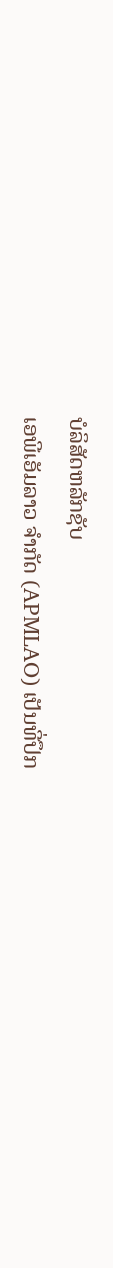ບໍລິສັດຫລັກຊັບ
ເອພີເອັມລາວ ຈຳກັດ (APMLAO) ເປັນທີ່ປຶກ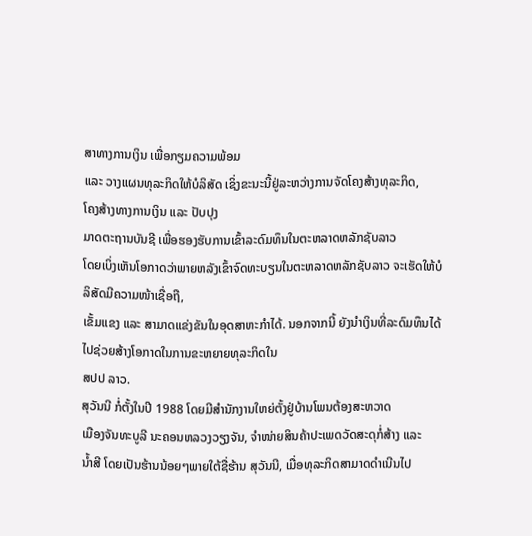ສາທາງການເງິນ ເພື່ອກຽມຄວາມພ້ອມ
ແລະ ວາງແຜນທຸລະກິດໃຫ້ບໍລິສັດ ເຊິ່ງຂະນະນີ້ຢູ່ລະຫວ່າງການຈັດໂຄງສ້າງທຸລະກິດ,
ໂຄງສ້າງທາງການເງິນ ແລະ ປັບປຸງ
ມາດຕະຖານບັນຊີ ເພື່ອຮອງຮັບການເຂົ້າລະດົມທຶນໃນຕະຫລາດຫລັກຊັບລາວ
ໂດຍເບິ່ງເຫັນໂອກາດວ່າພາຍຫລັງເຂົ້າຈົດທະບຽນໃນຕະຫລາດຫລັກຊັບລາວ ຈະເຮັດໃຫ້ບໍລິສັດມີຄວາມໜ້າເຊື່ອຖື,
ເຂັ້ມແຂງ ແລະ ສາມາດແຂ່ງຂັນໃນອຸດສາຫະກຳໄດ້. ນອກຈາກນີ້ ຍັງນຳເງິນທີ່ລະດົມທຶນໄດ້ໄປຊ່ວຍສ້າງໂອກາດໃນການຂະຫຍາຍທຸລະກິດໃນ
ສປປ ລາວ.
ສຸວັນນີ ກໍ່ຕັ້ງໃນປີ 1988 ໂດຍມີສຳນັກງານໃຫຍ່ຕັ້ງຢູ່ບ້ານໂພນຕ້ອງສະຫວາດ
ເມືອງຈັນທະບູລີ ນະຄອນຫລວງວຽງຈັນ, ຈຳໜ່າຍສິນຄ້າປະເພດວັດສະດຸກໍ່ສ້າງ ແລະ
ນ້ຳສີ ໂດຍເປັນຮ້ານນ້ອຍໆພາຍໃຕ້ຊື່ຮ້ານ ສຸວັນນີ, ເມື່ອທຸລະກິດສາມາດດຳເນີນໄປ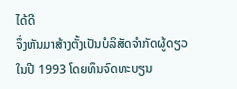ໄດ້ດີ
ຈຶ່ງຫັນມາສ້າງຕັ້ງເປັນບໍລິສັດຈຳກັດຜູ້ດຽວ ໃນປີ 1993 ໂດຍທຶນຈົດທະບຽນ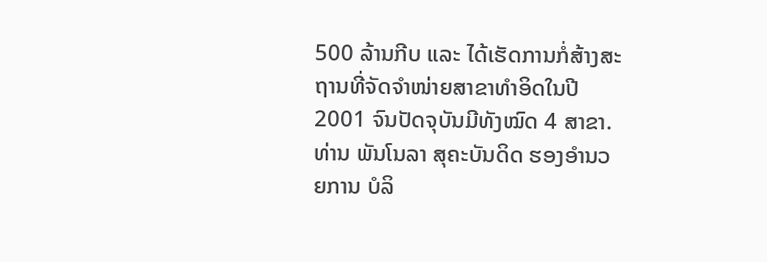500 ລ້ານກີບ ແລະ ໄດ້ເຮັດການກໍ່ສ້າງສະຖານທີ່ຈັດຈຳໜ່າຍສາຂາທຳອິດໃນປີ
2001 ຈົນປັດຈຸບັນມີທັງໝົດ 4 ສາຂາ.
ທ່ານ ພັນໂນລາ ສຸຄະບັນດິດ ຮອງອຳນວຍການ ບໍລິ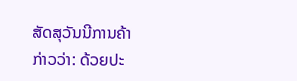ສັດສຸວັນນີການຄ້າ
ກ່າວວ່າ: ດ້ວຍປະ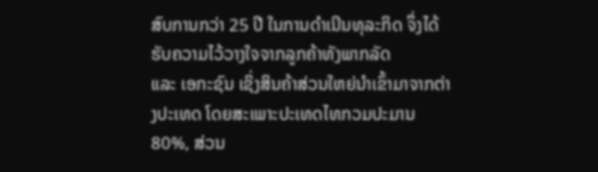ສົບການກວ່າ 25 ປີ ໃນການດຳເນີນທຸລະກິດ ຈຶ່ງໄດ້ຮັບຄວາມໄວ້ວາງໃຈຈາກລູກຄ້າທັງພາກລັດ
ແລະ ເອກະຊົນ ເຊິ່ງສິນຄ້າສ່ວນໃຫຍ່ນຳເຂົ້າມາຈາກຕ່າງປະເທດ ໂດຍສະເພາະປະເທດໄທກວມປະມານ
80%, ສ່ວນ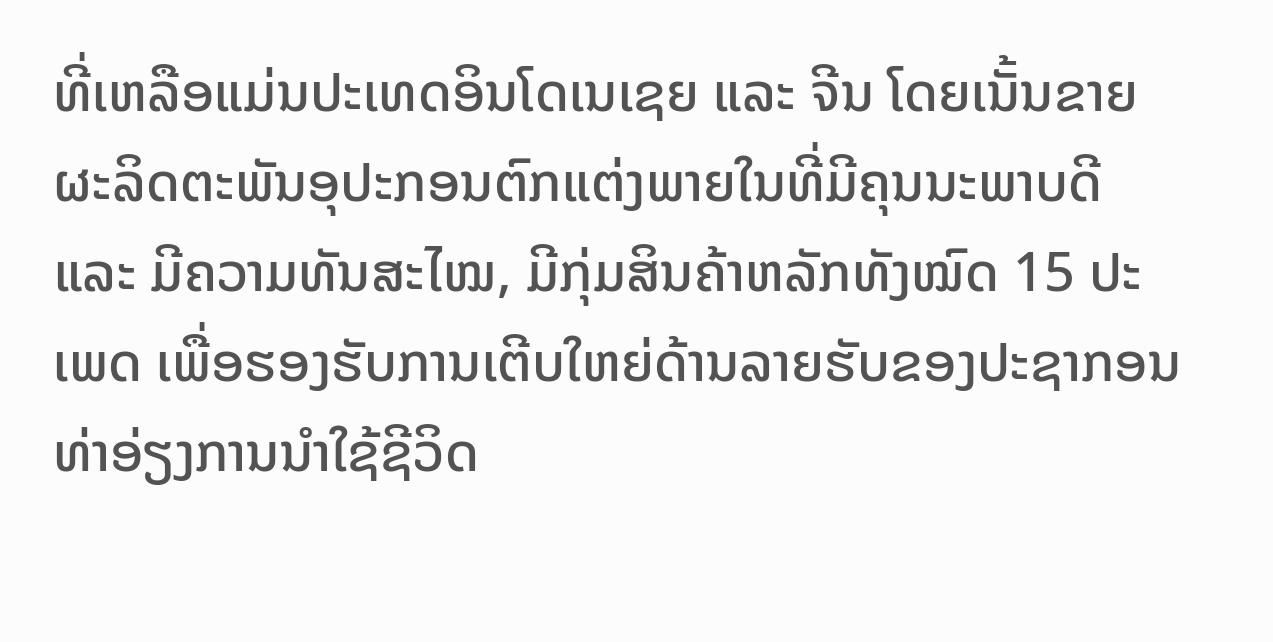ທີ່ເຫລືອແມ່ນປະເທດອິນໂດເນເຊຍ ແລະ ຈີນ ໂດຍເນັ້ນຂາຍຜະລິດຕະພັນອຸປະກອນຕົກແຕ່ງພາຍໃນທີ່ມີຄຸນນະພາບດີ
ແລະ ມີຄວາມທັນສະໄໝ, ມີກຸ່ມສິນຄ້າຫລັກທັງໝົດ 15 ປະເພດ ເພື່ອຮອງຮັບການເຕີບໃຫຍ່ດ້ານລາຍຮັບຂອງປະຊາກອນ
ທ່າອ່ຽງການນຳໃຊ້ຊີວິດ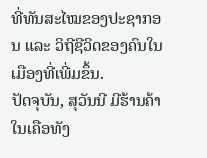ທີ່ທັນສະໄໝຂອງປະຊາກອນ ແລະ ວິຖີຊີວິດຂອງຄົນໃນເມືອງທີ່ເພີ່ມຂຶ້ນ.
ປັດຈຸບັນ, ສຸວັນນີ ມີຮ້ານຄ້າໃນເຄືອທັງ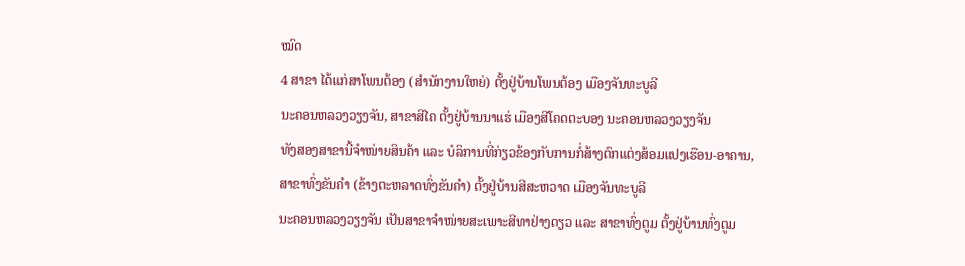ໝົດ
4 ສາຂາ ໄດ້ແກ່ສາໂພນຕ້ອງ (ສຳນັກງານໃຫຍ່) ຕັ້ງຢູ່ບ້ານໂພນຕ້ອງ ເມືອງຈັນທະບູລີ
ນະຄອນຫລວງວຽງຈັນ, ສາຂາສີໄຄ ຕັ້ງຢູ່ບ້ານນາແຮ່ ເມືອງສີໂຄດຕະບອງ ນະຄອນຫລວງວຽງຈັນ
ທັງສອງສາຂານີ້ຈຳໜ່າຍສິນຄ້າ ແລະ ບໍລິການທີ່ກ່ຽວຂ້ອງກັບການກໍ່ສ້າງຕົກແຕ່ງສ້ອມແປງເຮືອນ-ອາຄານ,
ສາຂາທົ່ງຂັນຄຳ (ຂ້າງຕະຫລາດທົ່ງຂັນຄຳ) ຕັ້ງຢູ່ບ້ານສີສະຫວາດ ເມືອງຈັນທະບູລີ
ນະຄອນຫລວງວຽງຈັນ ເປັນສາຂາຈຳໜ່າຍສະເພາະສີທາຢ່າງດຽວ ແລະ ສາຂາທົ່ງຕູມ ຕັ້ງຢູ່ບ້ານທົ່ງຕູມ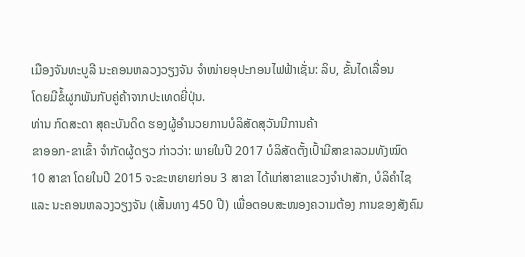ເມືອງຈັນທະບູລີ ນະຄອນຫລວງວຽງຈັນ ຈຳໜ່າຍອຸປະກອນໄຟຟ້າເຊັ່ນ: ລິບ, ຂັ້ນໄດເລື່ອນ
ໂດຍມີຂໍ້ຜູກພັນກັບຄູ່ຄ້າຈາກປະເທດຍີ່ປຸ່ນ.
ທ່ານ ກົດສະດາ ສຸຄະບັນດິດ ຮອງຜູ້ອຳນວຍການບໍລິສັດສຸວັນນີການຄ້າ
ຂາອອກ-ຂາເຂົ້າ ຈຳກັດຜູ້ດຽວ ກ່າວວ່າ: ພາຍໃນປີ 2017 ບໍລິສັດຕັ້ງເປົ້າມີສາຂາລວມທັງໝົດ
10 ສາຂາ ໂດຍໃນປີ 2015 ຈະຂະຫຍາຍກ່ອນ 3 ສາຂາ ໄດ້ແກ່ສາຂາແຂວງຈຳປາສັກ, ບໍລິຄຳໄຊ
ແລະ ນະຄອນຫລວງວຽງຈັນ (ເສັ້ນທາງ 450 ປີ) ເພື່ອຕອບສະໜອງຄວາມຕ້ອງ ການຂອງສັງຄົມ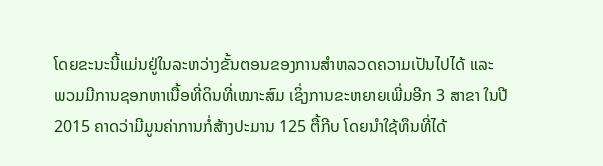ໂດຍຂະນະນີ້ແມ່ນຢູ່ໃນລະຫວ່າງຂັ້ນຕອນຂອງການສຳຫລວດຄວາມເປັນໄປໄດ້ ແລະ
ພວມມີການຊອກຫາເນື້ອທີ່ດິນທີ່ເໝາະສົມ ເຊິ່ງການຂະຫຍາຍເພີ່ມອີກ 3 ສາຂາ ໃນປີ
2015 ຄາດວ່າມີມູນຄ່າການກໍ່ສ້າງປະມານ 125 ຕື້ກີບ ໂດຍນຳໃຊ້ທຶນທີ່ໄດ້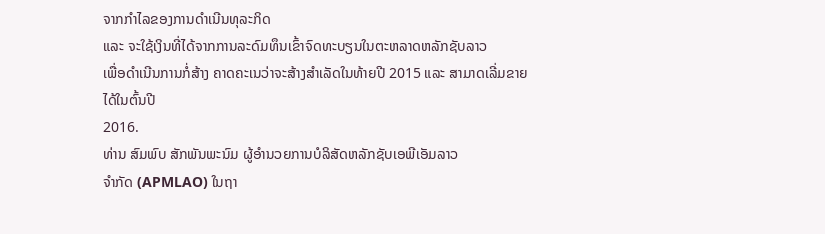ຈາກກຳໄລຂອງການດຳເນີນທຸລະກິດ
ແລະ ຈະໃຊ້ເງິນທີ່ໄດ້ຈາກການລະດົມທຶນເຂົ້າຈົດທະບຽນໃນຕະຫລາດຫລັກຊັບລາວ
ເພື່ອດຳເນີນການກໍ່ສ້າງ ຄາດຄະເນວ່າຈະສ້າງສຳເລັດໃນທ້າຍປີ 2015 ແລະ ສາມາດເລີ່ມຂາຍໄດ້ໃນຕົ້ນປີ
2016.
ທ່ານ ສົມພົບ ສັກພັນພະນົມ ຜູ້ອຳນວຍການບໍລິສັດຫລັກຊັບເອພີເອັມລາວ
ຈຳກັດ (APMLAO) ໃນຖາ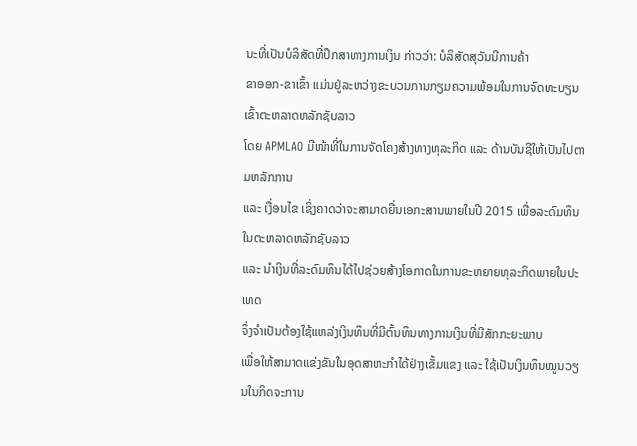ນະທີ່ເປັນບໍລິສັດທີ່ປຶກສາທາງການເງິນ ກ່າວວ່າ: ບໍລິສັດສຸວັນນີການຄ້າ
ຂາອອກ-ຂາເຂົ້າ ແມ່ນຢູ່ລະຫວ່າງຂະບວນການກຽມຄວາມພ້ອມໃນການຈົດທະບຽນເຂົ້າຕະຫລາດຫລັກຊັບລາວ
ໂດຍ APMLAO ມີໜ້າທີ່ໃນການຈັດໂຄງສ້າງທາງທຸລະກິດ ແລະ ດ້ານບັນຊີໃຫ້ເປັນໄປຕາມຫລັກການ
ແລະ ເງື່ອນໄຂ ເຊິ່ງຄາດວ່າຈະສາມາດຍື່ນເອກະສານພາຍໃນປີ 2015 ເພື່ອລະດົມທຶນໃນຕະຫລາດຫລັກຊັບລາວ
ແລະ ນຳເງິນທີ່ລະດົມທຶນໄດ້ໄປຊ່ວຍສ້າງໂອກາດໃນການຂະຫຍາຍທຸລະກິດພາຍໃນປະເທດ
ຈຶ່ງຈຳເປັນຕ້ອງໃຊ້ແຫລ່ງເງິນທຶນທີ່ມີຕົ້ນທຶນທາງການເງິນທີ່ມີສັກກະຍະພາບ
ເພື່ອໃຫ້ສາມາດແຂ່ງຂັນໃນອຸດສາຫະກຳໄດ້ຢ່າງເຂັ້ມແຂງ ແລະ ໃຊ້ເປັນເງິນທຶນໝູນວຽນໃນກິດຈະການ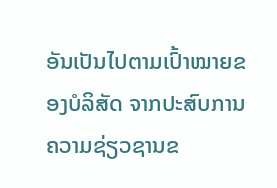ອັນເປັນໄປຕາມເປົ້າໝາຍຂອງບໍລິສັດ ຈາກປະສົບການຄວາມຊ່ຽວຊານຂ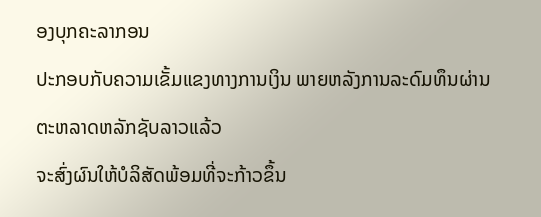ອງບຸກຄະລາກອນ
ປະກອບກັບຄວາມເຂັ້ມແຂງທາງການເງິນ ພາຍຫລັງການລະດົມທຶນຜ່ານຕະຫລາດຫລັກຊັບລາວແລ້ວ
ຈະສົ່ງຜົນໃຫ້ບໍລິສັດພ້ອມທີ່ຈະກ້າວຂຶ້ນ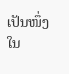ເປັນໜຶ່ງໃນ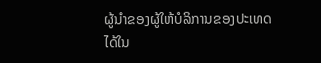ຜູ້ນຳຂອງຜູ້ໃຫ້ບໍລິການຂອງປະເທດໄດ້ໃນ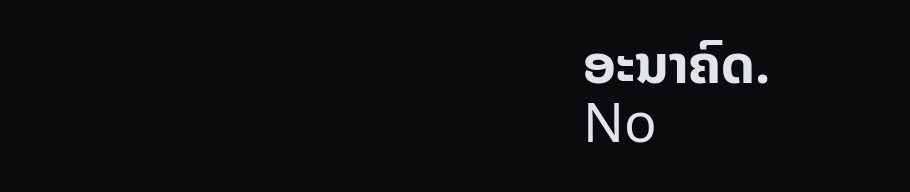ອະນາຄົດ.
No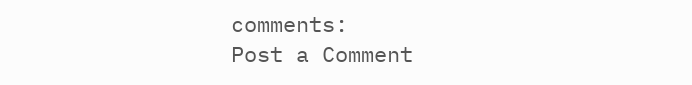comments:
Post a Comment